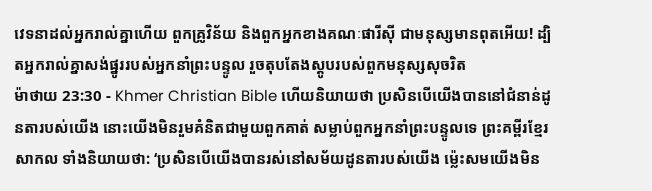វេទនាដល់អ្នករាល់គ្នាហើយ ពួកគ្រូវិន័យ និងពួកអ្នកខាងគណៈផារីស៊ី ជាមនុស្សមានពុតអើយ! ដ្បិតអ្នករាល់គ្នាសង់ផ្នូររបស់អ្នកនាំព្រះបន្ទូល រួចតុបតែងស្ដូបរបស់ពួកមនុស្សសុចរិត
ម៉ាថាយ 23:30 - Khmer Christian Bible ហើយនិយាយថា ប្រសិនបើយើងបាននៅជំនាន់ដូនតារបស់យើង នោះយើងមិនរួមគំនិតជាមួយពួកគាត់ សម្លាប់ពួកអ្នកនាំព្រះបន្ទូលទេ ព្រះគម្ពីរខ្មែរសាកល ទាំងនិយាយថា: ‘ប្រសិនបើយើងបានរស់នៅសម័យដូនតារបស់យើង ម្ល៉េះសមយើងមិន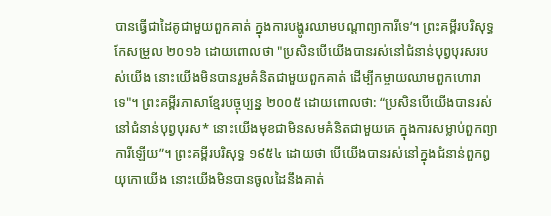បានធ្វើជាដៃគូជាមួយពួកគាត់ ក្នុងការបង្ហូរឈាមបណ្ដាព្យាការីទេ’។ ព្រះគម្ពីរបរិសុទ្ធកែសម្រួល ២០១៦ ដោយពោលថា "ប្រសិនបើយើងបានរស់នៅជំនាន់បុព្វបុរសរបស់យើង នោះយើងមិនបានរួមគំនិតជាមួយពួកគាត់ ដើម្បីកម្ចាយឈាមពួកហោរាទេ"។ ព្រះគម្ពីរភាសាខ្មែរបច្ចុប្បន្ន ២០០៥ ដោយពោលថា: “ប្រសិនបើយើងបានរស់នៅជំនាន់បុព្វបុរស* នោះយើងមុខជាមិនសមគំនិតជាមួយគេ ក្នុងការសម្លាប់ពួកព្យាការីឡើយ”។ ព្រះគម្ពីរបរិសុទ្ធ ១៩៥៤ ដោយថា បើយើងបានរស់នៅក្នុងជំនាន់ពួកឰយុកោយើង នោះយើងមិនបានចូលដៃនឹងគាត់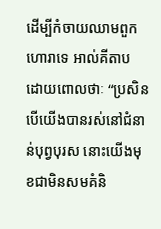ដើម្បីកំចាយឈាមពួកហោរាទេ អាល់គីតាប ដោយពោលថាៈ “ប្រសិនបើយើងបានរស់នៅជំនាន់បុព្វបុរស នោះយើងមុខជាមិនសមគំនិ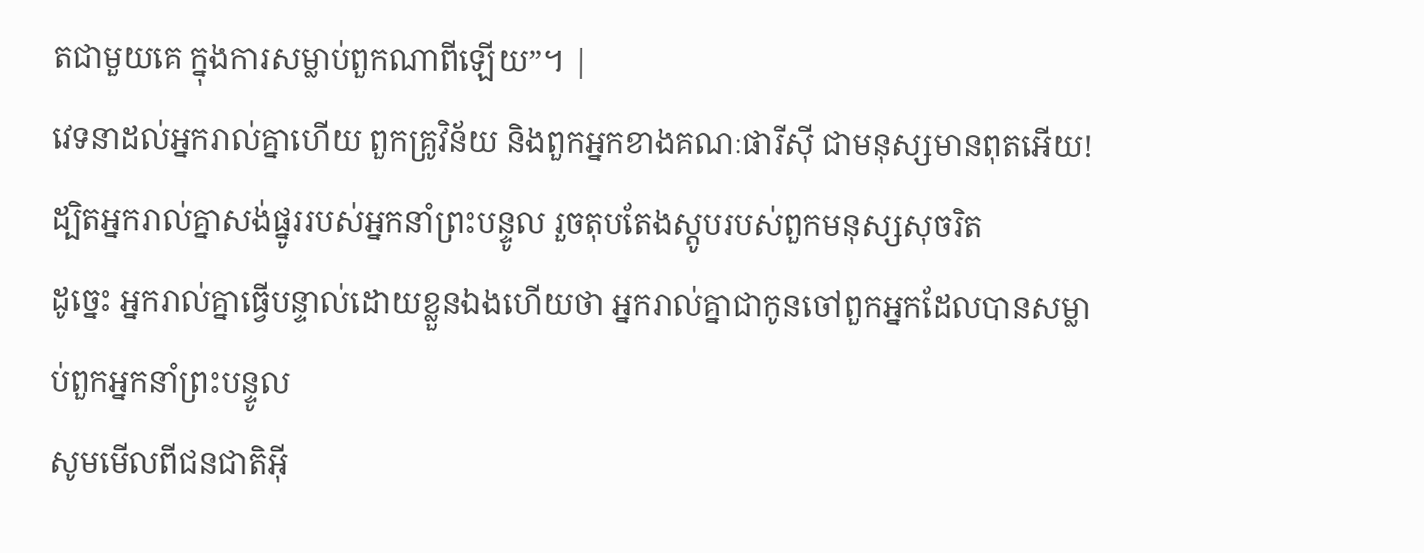តជាមួយគេ ក្នុងការសម្លាប់ពួកណាពីឡើយ”។ |
វេទនាដល់អ្នករាល់គ្នាហើយ ពួកគ្រូវិន័យ និងពួកអ្នកខាងគណៈផារីស៊ី ជាមនុស្សមានពុតអើយ! ដ្បិតអ្នករាល់គ្នាសង់ផ្នូររបស់អ្នកនាំព្រះបន្ទូល រួចតុបតែងស្ដូបរបស់ពួកមនុស្សសុចរិត
ដូច្នេះ អ្នករាល់គ្នាធ្វើបន្ទាល់ដោយខ្លួនឯងហើយថា អ្នករាល់គ្នាជាកូនចៅពួកអ្នកដែលបានសម្លាប់ពួកអ្នកនាំព្រះបន្ទូល
សូមមើលពីជនជាតិអ៊ី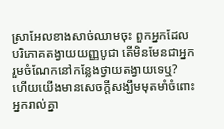ស្រាអែលខាងសាច់ឈាមចុះ ពួកអ្នកដែលបរិភោគតង្វាយយញ្ញបូជា តើមិនមែនជាអ្នករួមចំណែកនៅកន្លែងថ្វាយតង្វាយទេឬ?
ហើយយើងមានសេចក្ដីសង្ឃឹមមុតមាំចំពោះអ្នករាល់គ្នា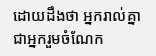ដោយដឹងថា អ្នករាល់គ្នាជាអ្នករួមចំណែក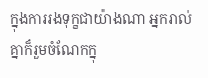ក្នុងការរងទុក្ខជាយ៉ាងណា អ្នករាល់គ្នាក៏រួមចំណែកក្នុ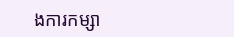ងការកម្សា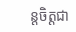ន្ដចិត្ដជា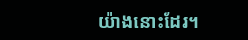យ៉ាងនោះដែរ។